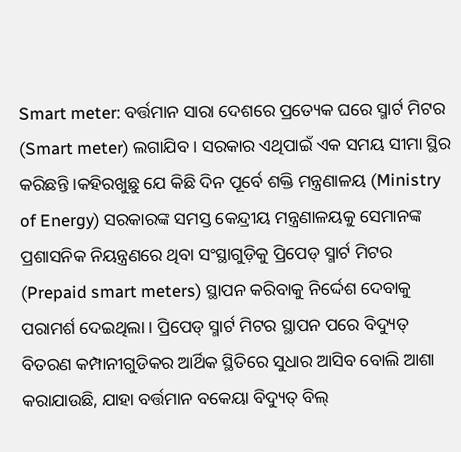Smart meter: ବର୍ତ୍ତମାନ ସାରା ଦେଶରେ ପ୍ରତ୍ୟେକ ଘରେ ସ୍ମାର୍ଟ ମିଟର (Smart meter) ଲଗାଯିବ । ସରକାର ଏଥିପାଇଁ ଏକ ସମୟ ସୀମା ସ୍ଥିର କରିଛନ୍ତି ।କହିରଖୁଛୁ ଯେ କିଛି ଦିନ ପୂର୍ବେ ଶକ୍ତି ମନ୍ତ୍ରଣାଳୟ (Ministry of Energy) ସରକାରଙ୍କ ସମସ୍ତ କେନ୍ଦ୍ରୀୟ ମନ୍ତ୍ରଣାଳୟକୁ ସେମାନଙ୍କ ପ୍ରଶାସନିକ ନିୟନ୍ତ୍ରଣରେ ଥିବା ସଂସ୍ଥାଗୁଡ଼ିକୁ ପ୍ରିପେଡ୍ ସ୍ମାର୍ଟ ମିଟର (Prepaid smart meters) ସ୍ଥାପନ କରିବାକୁ ନିର୍ଦ୍ଦେଶ ଦେବାକୁ ପରାମର୍ଶ ଦେଇଥିଲା । ପ୍ରିପେଡ୍ ସ୍ମାର୍ଟ ମିଟର ସ୍ଥାପନ ପରେ ବିଦ୍ୟୁତ୍ ବିତରଣ କମ୍ପାନୀଗୁଡିକର ଆର୍ଥିକ ସ୍ଥିତିରେ ସୁଧାର ଆସିବ ବୋଲି ଆଶା କରାଯାଉଛି, ଯାହା ବର୍ତ୍ତମାନ ବକେୟା ବିଦ୍ୟୁତ୍ ବିଲ୍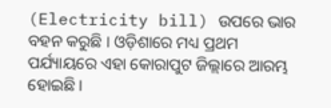(Electricity bill) ଉପରେ ଭାର ବହନ କରୁଛି । ଓଡ଼ିଶାରେ ମଧ୍ୟ ପ୍ରଥମ ପର୍ଯ୍ୟାୟରେ ଏହା କୋରାପୁଟ ଜିଲ୍ଲାରେ ଆରମ୍ଭ ହୋଇଛି ।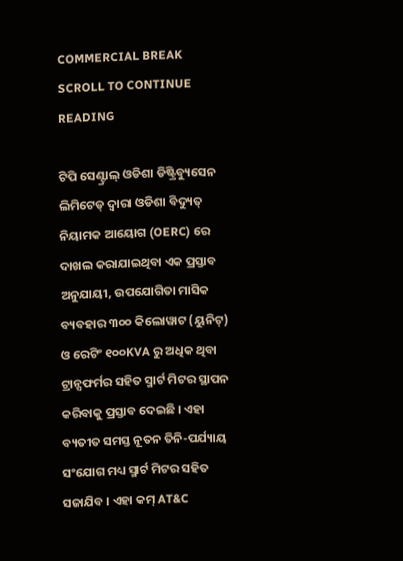COMMERCIAL BREAK
SCROLL TO CONTINUE READING

ଟିପି ସେଣ୍ଟ୍ରାଲ୍ ଓଡିଶା ଡିଷ୍ଟ୍ରିବ୍ୟୁସେନ ଲିମିଟେଡ୍ ଦ୍ୱାରା ଓଡିଶା ବିଦ୍ୟୁତ୍ ନିୟାମକ ଆୟୋଗ (OERC) ରେ ଦାଖଲ କରାଯାଇଥିବା ଏକ ପ୍ରସ୍ତାବ ଅନୁଯାୟୀ, ଉପଯୋଗିତା ମାସିକ ବ୍ୟବହାର ୩୦୦ କିଲୋୱାଟ (ୟୁନିଟ୍) ଓ ରେଟିଂ ୧୦୦KVA ରୁ ଅଧିକ ଥିବା ଟ୍ରାନ୍ସଫର୍ମର ସହିତ ସ୍ମାର୍ଟ ମିଟର ସ୍ଥାପନ କରିବାକୁ ପ୍ରସ୍ତାବ ଦେଇଛି । ଏହା ବ୍ୟତୀତ ସମସ୍ତ ନୂତନ ତିନି-ପର୍ଯ୍ୟାୟ ସଂଯୋଗ ମଧ୍ୟ ସ୍ମାର୍ଟ ମିଟର ସହିତ ସଜାଯିବ । ଏହା କମ୍ AT&C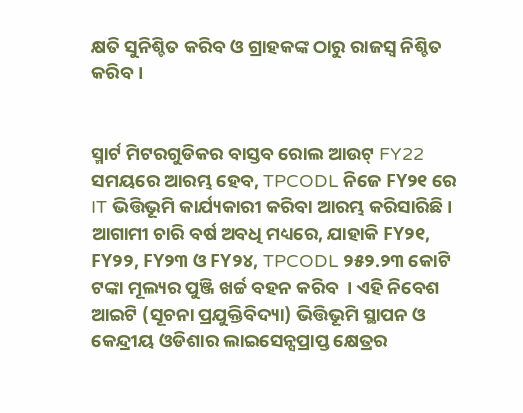କ୍ଷତି ସୁନିଶ୍ଚିତ କରିବ ଓ ଗ୍ରାହକଙ୍କ ଠାରୁ ରାଜସ୍ୱ ନିଶ୍ଚିତ କରିବ ।


ସ୍ମାର୍ଟ ମିଟରଗୁଡିକର ବାସ୍ତବ ରୋଲ ଆଉଟ୍ FY22 ସମୟରେ ଆରମ୍ଭ ହେବ, TPCODL ନିଜେ FY୨୧ ରେ IT ଭିତ୍ତିଭୂମି କାର୍ଯ୍ୟକାରୀ କରିବା ଆରମ୍ଭ କରିସାରିଛି । ଆଗାମୀ ଚାରି ବର୍ଷ ଅବଧି ମଧ୍ୟରେ, ଯାହାକି FY୨୧, FY୨୨, FY୨୩ ଓ FY୨୪, TPCODL ୨୫୨.୨୩ କୋଟି ଟଙ୍କା ମୂଲ୍ୟର ପୁଞ୍ଜି ଖର୍ଚ୍ଚ ବହନ କରିବ  । ଏହି ନିବେଶ ଆଇଟି (ସୂଚନା ପ୍ରଯୁକ୍ତିବିଦ୍ୟା) ଭିତ୍ତିଭୂମି ସ୍ଥାପନ ଓ କେନ୍ଦ୍ରୀୟ ଓଡିଶାର ଲାଇସେନ୍ସପ୍ରାପ୍ତ କ୍ଷେତ୍ରର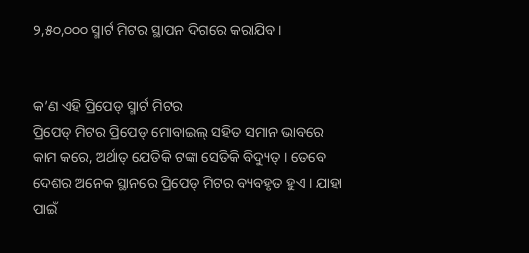୨,୫୦,୦୦୦ ସ୍ମାର୍ଟ ମିଟର ସ୍ଥାପନ ଦିଗରେ କରାଯିବ ।


କ’ଣ ଏହି ପ୍ରିପେଡ୍ ସ୍ମାର୍ଟ ମିଟର
ପ୍ରିପେଡ୍ ମିଟର ପ୍ରିପେଡ୍ ମୋବାଇଲ୍ ସହିତ ସମାନ ଭାବରେ କାମ କରେ, ଅର୍ଥାତ୍ ଯେତିକି ଟଙ୍କା ସେତିକି ବିଦ୍ୟୁତ୍ । ତେବେ ଦେଶର ଅନେକ ସ୍ଥାନରେ ପ୍ରିପେଡ୍ ମିଟର ବ୍ୟବହୃତ ହୁଏ । ଯାହା ପାଇଁ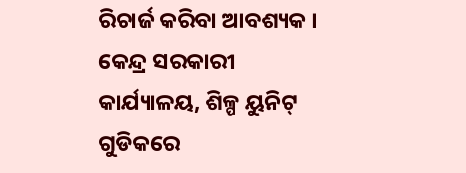ରିଚାର୍ଜ କରିବା ଆବଶ୍ୟକ । କେନ୍ଦ୍ର ସରକାରୀ କାର୍ଯ୍ୟାଳୟ, ଶିଳ୍ପ ୟୁନିଟ୍ ଗୁଡିକରେ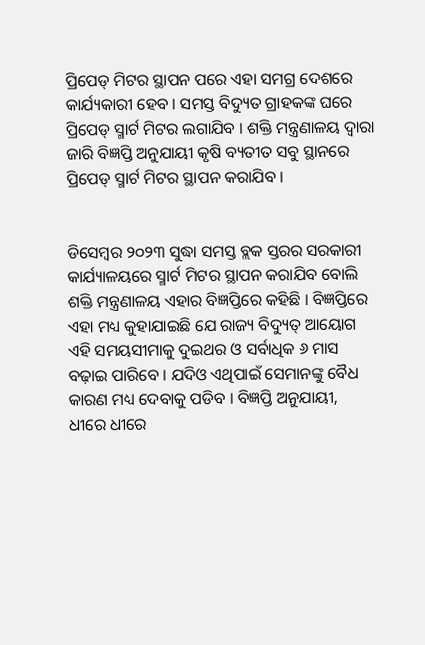ପ୍ରିପେଡ୍ ମିଟର ସ୍ଥାପନ ପରେ ଏହା ସମଗ୍ର ଦେଶରେ କାର୍ଯ୍ୟକାରୀ ହେବ । ସମସ୍ତ ବିଦ୍ୟୁତ ଗ୍ରାହକଙ୍କ ଘରେ ପ୍ରିପେଡ୍ ସ୍ମାର୍ଟ ମିଟର ଲଗାଯିବ । ଶକ୍ତି ମନ୍ତ୍ରଣାଳୟ ଦ୍ୱାରା ଜାରି ବିଜ୍ଞପ୍ତି ଅନୁଯାୟୀ କୃଷି ବ୍ୟତୀତ ସବୁ ସ୍ଥାନରେ ପ୍ରିପେଡ୍ ସ୍ମାର୍ଟ ମିଟର ସ୍ଥାପନ କରାଯିବ ।


ଡିସେମ୍ବର ୨୦୨୩ ସୁଦ୍ଧା ସମସ୍ତ ବ୍ଲକ ସ୍ତରର ସରକାରୀ କାର୍ଯ୍ୟାଳୟରେ ସ୍ମାର୍ଟ ମିଟର ସ୍ଥାପନ କରାଯିବ ବୋଲି ଶକ୍ତି ମନ୍ତ୍ରଣାଳୟ ଏହାର ବିଜ୍ଞପ୍ତିରେ କହିଛି । ବିଜ୍ଞପ୍ତିରେ ଏହା ମଧ୍ୟ କୁହାଯାଇଛି ଯେ ରାଜ୍ୟ ବିଦ୍ୟୁତ୍ ଆୟୋଗ ଏହି ସମୟସୀମାକୁ ଦୁଇଥର ଓ ସର୍ବାଧିକ ୬ ମାସ ବଢ଼ାଇ ପାରିବେ । ଯଦିଓ ଏଥିପାଇଁ ସେମାନଙ୍କୁ ବୈଧ କାରଣ ମଧ୍ୟ ଦେବାକୁ ପଡିବ । ବିଜ୍ଞପ୍ତି ଅନୁଯାୟୀ, ଧୀରେ ଧୀରେ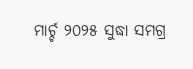ମାର୍ଚ୍ଚ ୨୦୨୫ ସୁଦ୍ଧା ସମଗ୍ର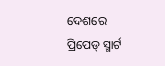ଦେଶରେ ପ୍ରିପେଡ୍ ସ୍ମାର୍ଟ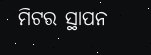ମିଟର ସ୍ଥାପନ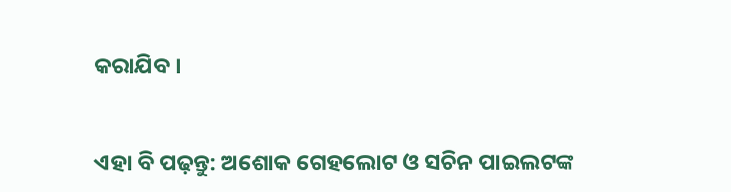କରାଯିବ ।


ଏହା ବି ପଢ଼ନ୍ତୁ: ଅଶୋକ ଗେହଲୋଟ ଓ ସଚିନ ପାଇଲଟଙ୍କ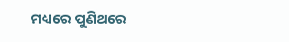ମଧ୍ୟରେ ପୁଣିଥରେ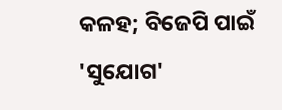କଳହ; ବିଜେପି ପାଇଁ 'ସୁଯୋଗ'